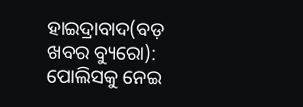ହାଇଦ୍ରାବାଦ(ବଡ଼ ଖବର ବ୍ୟୁରୋ): ପୋଲିସକୁ ନେଇ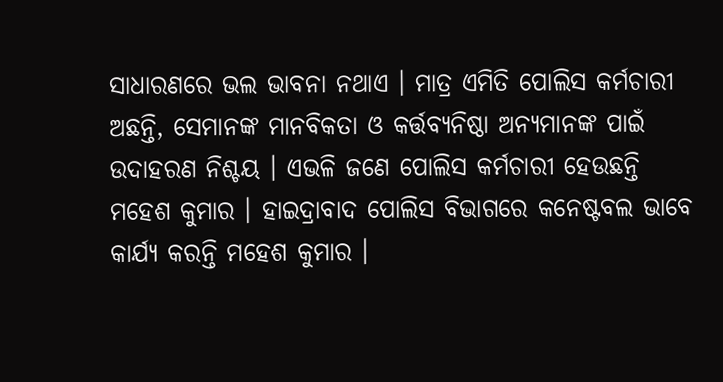ସାଧାରଣରେ ଭଲ ଭାବନା ନଥାଏ । ମାତ୍ର ଏମିତି ପୋଲିସ କର୍ମଚାରୀ ଅଛନ୍ତି, ସେମାନଙ୍କ ମାନବିକତା ଓ କର୍ତ୍ତବ୍ୟନିଷ୍ଠା ଅନ୍ୟମାନଙ୍କ ପାଇଁ ଉଦାହରଣ ନିଶ୍ଚୟ । ଏଭଳି ଜଣେ ପୋଲିସ କର୍ମଚାରୀ ହେଉଛନ୍ତି ମହେଶ କୁମାର । ହାଇଦ୍ରାବାଦ ପୋଲିସ ବିଭାଗରେ କନେଷ୍ଟବଲ ଭାବେ କାର୍ଯ୍ୟ କରନ୍ତି ମହେଶ କୁମାର ।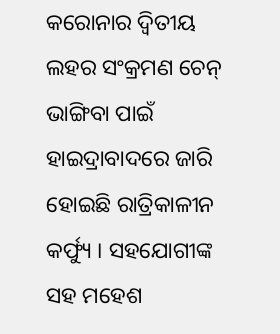କରୋନାର ଦ୍ୱିତୀୟ ଲହର ସଂକ୍ରମଣ ଚେନ୍ ଭାଙ୍ଗିବା ପାଇଁ ହାଇଦ୍ରାବାଦରେ ଜାରି ହୋଇଛି ରାତ୍ରିକାଳୀନ କର୍ଫ୍ୟୁ । ସହଯୋଗୀଙ୍କ ସହ ମହେଶ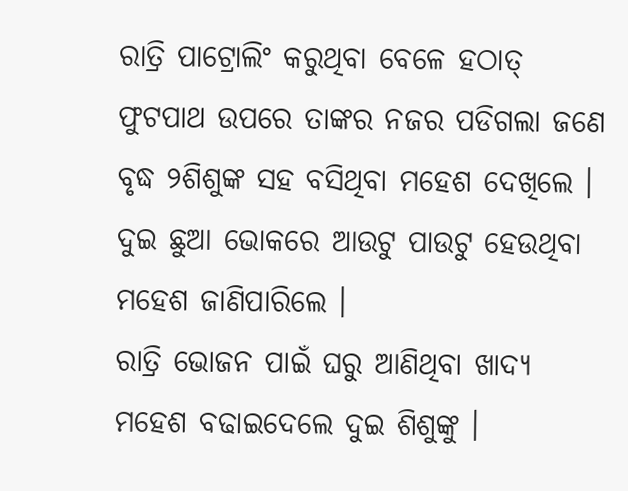ରାତ୍ରି ପାଟ୍ରୋଲିଂ କରୁଥିବା ବେଳେ ହଠାତ୍ ଫୁଟପାଥ ଉପରେ ତାଙ୍କର ନଜର ପଡିଗଲା ଜଣେ ବୃଦ୍ଧ ୨ଶିଶୁଙ୍କ ସହ ବସିଥିବା ମହେଶ ଦେଖିଲେ । ଦୁଇ ଛୁଆ ଭୋକରେ ଆଉଟୁ ପାଉଟୁ ହେଉଥିବା ମହେଶ ଜାଣିପାରିଲେ ।
ରାତ୍ରି ଭୋଜନ ପାଇଁ ଘରୁ ଆଣିଥିବା ଖାଦ୍ୟ ମହେଶ ବଢାଇଦେଲେ ଦୁଇ ଶିଶୁଙ୍କୁ ।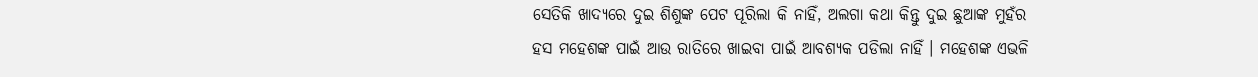ସେତିକି ଖାଦ୍ୟରେ ଦୁଇ ଶିଶୁଙ୍କ ପେଟ ପୂରିଲା କି ନାହିଁ, ଅଲଗା କଥା କିନ୍ତୁ ଦୁଇ ଛୁଆଙ୍କ ମୁହଁର ହସ ମହେଶଙ୍କ ପାଇଁ ଆଉ ରାତିରେ ଖାଇବା ପାଇଁ ଆବଶ୍ୟକ ପଡିଲା ନାହିଁ । ମହେଶଙ୍କ ଏଭଳି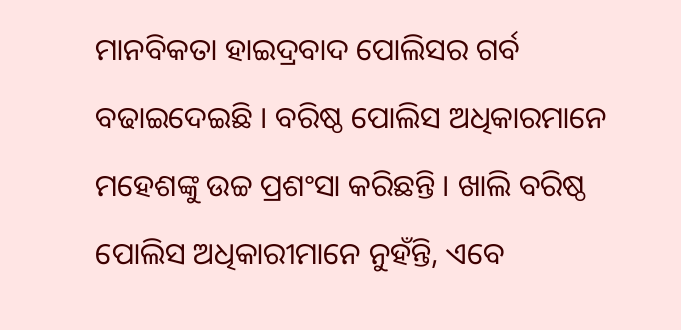ମାନବିକତା ହାଇଦ୍ରବାଦ ପୋଲିସର ଗର୍ବ ବଢାଇଦେଇଛି । ବରିଷ୍ଠ ପୋଲିସ ଅଧିକାରମାନେ ମହେଶଙ୍କୁ ଉଚ୍ଚ ପ୍ରଶଂସା କରିଛନ୍ତି । ଖାଲି ବରିଷ୍ଠ ପୋଲିସ ଅଧିକାରୀମାନେ ନୁହଁନ୍ତି, ଏବେ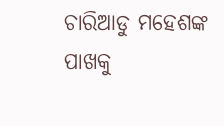ଚାରିଆଡୁ ମହେଶଙ୍କ ପାଖକୁ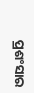ପ୍ରଶଂସାର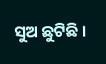ସୁଅ ଛୁଟିଛି ।